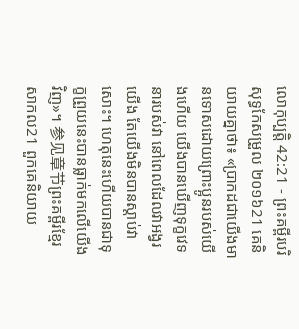លោកុប្បត្តិ 42:21 - ព្រះគម្ពីរបរិសុទ្ធកែសម្រួល ២០១៦21 គេនិយាយគ្នាថា៖ «ប្រាកដជាយើងមានទោសដោយព្រោះប្អូនរបស់យើងហើយ យើងបានឃើញទុក្ខវេទនារបស់វា នៅពេលដែលវាអង្វរយើង តែយើងមិនបានស្តាប់វាសោះ។ ហេតុនេះហើយបានជាទុក្ខព្រួយនេះបានធ្លាក់មកលើយើងវិញ»។ 参见章节ព្រះគម្ពីរខ្មែរសាកល21 ពួកគេនិយាយ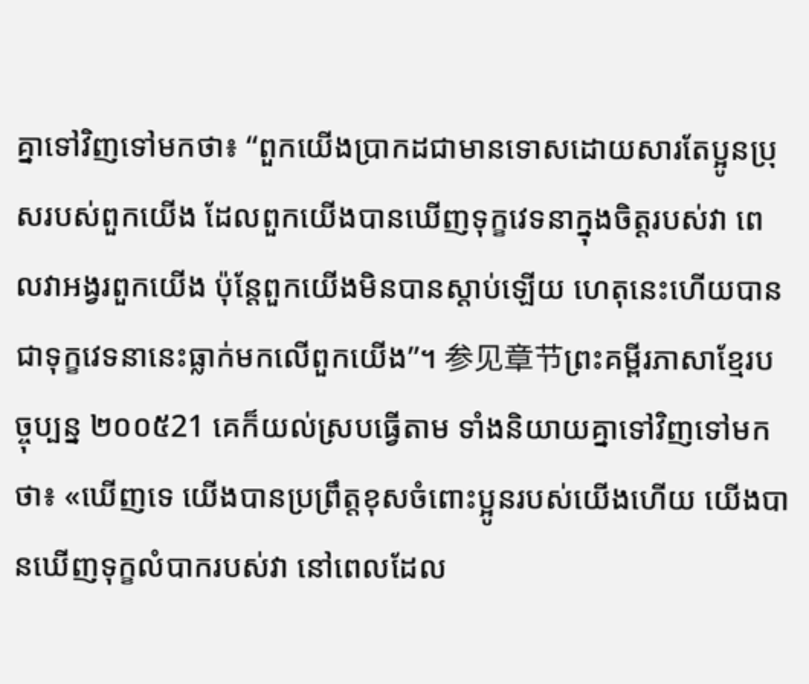គ្នាទៅវិញទៅមកថា៖ “ពួកយើងប្រាកដជាមានទោសដោយសារតែប្អូនប្រុសរបស់ពួកយើង ដែលពួកយើងបានឃើញទុក្ខវេទនាក្នុងចិត្តរបស់វា ពេលវាអង្វរពួកយើង ប៉ុន្តែពួកយើងមិនបានស្ដាប់ឡើយ ហេតុនេះហើយបានជាទុក្ខវេទនានេះធ្លាក់មកលើពួកយើង”។ 参见章节ព្រះគម្ពីរភាសាខ្មែរបច្ចុប្បន្ន ២០០៥21 គេក៏យល់ស្របធ្វើតាម ទាំងនិយាយគ្នាទៅវិញទៅមកថា៖ «ឃើញទេ យើងបានប្រព្រឹត្តខុសចំពោះប្អូនរបស់យើងហើយ យើងបានឃើញទុក្ខលំបាករបស់វា នៅពេលដែល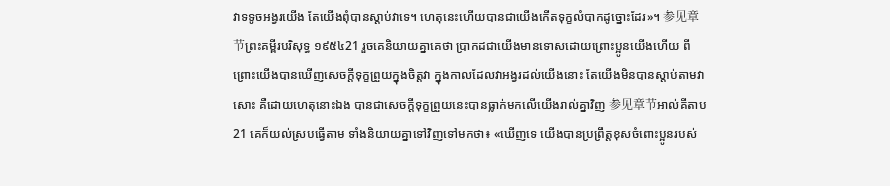វាទទូចអង្វរយើង តែយើងពុំបានស្ដាប់វាទេ។ ហេតុនេះហើយបានជាយើងកើតទុក្ខលំបាកដូច្នោះដែរ»។ 参见章节ព្រះគម្ពីរបរិសុទ្ធ ១៩៥៤21 រួចគេនិយាយគ្នាគេថា ប្រាកដជាយើងមានទោសដោយព្រោះប្អូនយើងហើយ ពីព្រោះយើងបានឃើញសេចក្ដីទុក្ខព្រួយក្នុងចិត្តវា ក្នុងកាលដែលវាអង្វរដល់យើងនោះ តែយើងមិនបានស្តាប់តាមវាសោះ គឺដោយហេតុនោះឯង បានជាសេចក្ដីទុក្ខព្រួយនេះបានធ្លាក់មកលើយើងរាល់គ្នាវិញ 参见章节អាល់គីតាប21 គេក៏យល់ស្របធ្វើតាម ទាំងនិយាយគ្នាទៅវិញទៅមកថា៖ «ឃើញទេ យើងបានប្រព្រឹត្តខុសចំពោះប្អូនរបស់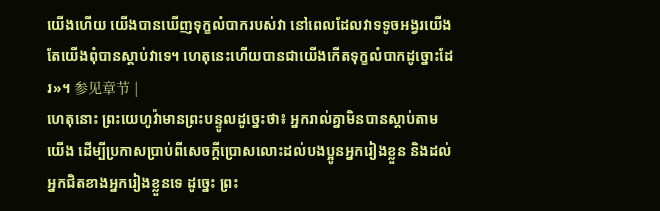យើងហើយ យើងបានឃើញទុក្ខលំបាករបស់វា នៅពេលដែលវាទទូចអង្វរយើង តែយើងពុំបានស្តាប់វាទេ។ ហេតុនេះហើយបានជាយើងកើតទុក្ខលំបាកដូច្នោះដែរ»។ 参见章节 |
ហេតុនោះ ព្រះយេហូវ៉ាមានព្រះបន្ទូលដូច្នេះថា៖ អ្នករាល់គ្នាមិនបានស្តាប់តាមយើង ដើម្បីប្រកាសប្រាប់ពីសេចក្ដីប្រោសលោះដល់បងប្អូនអ្នករៀងខ្លួន និងដល់អ្នកជិតខាងអ្នករៀងខ្លួនទេ ដូច្នេះ ព្រះ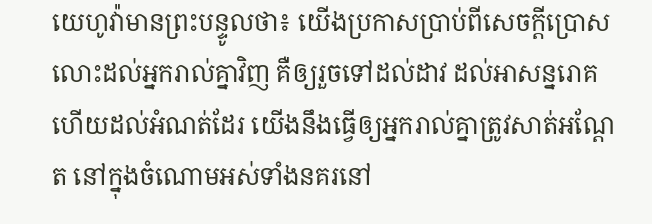យេហូវ៉ាមានព្រះបន្ទូលថា៖ យើងប្រកាសប្រាប់ពីសេចក្ដីប្រោសលោះដល់អ្នករាល់គ្នាវិញ គឺឲ្យរួចទៅដល់ដាវ ដល់អាសន្នរោគ ហើយដល់អំណត់ដែរ យើងនឹងធ្វើឲ្យអ្នករាល់គ្នាត្រូវសាត់អណ្តែត នៅក្នុងចំណោមអស់ទាំងនគរនៅ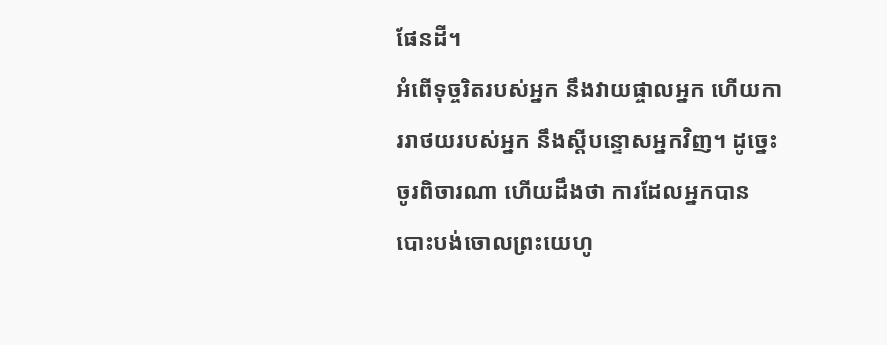ផែនដី។
អំពើទុច្ចរិតរបស់អ្នក នឹងវាយផ្ចាលអ្នក ហើយការរាថយរបស់អ្នក នឹងស្ដីបន្ទោសអ្នកវិញ។ ដូច្នេះ ចូរពិចារណា ហើយដឹងថា ការដែលអ្នកបានបោះបង់ចោលព្រះយេហូ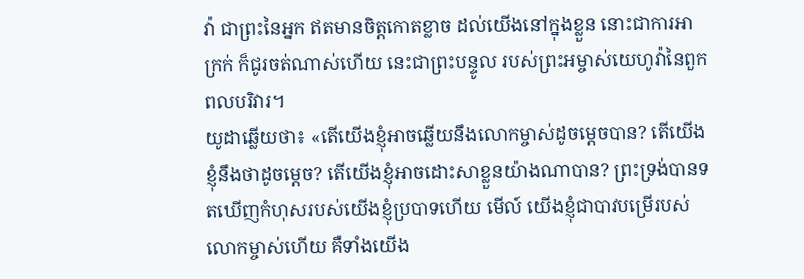វ៉ា ជាព្រះនៃអ្នក ឥតមានចិត្តកោតខ្លាច ដល់យើងនៅក្នុងខ្លួន នោះជាការអាក្រក់ ក៏ជូរចត់ណាស់ហើយ នេះជាព្រះបន្ទូល របស់ព្រះអម្ចាស់យេហូវ៉ានៃពួកពលបរិវារ។
យូដាឆ្លើយថា៖ «តើយើងខ្ញុំអាចឆ្លើយនឹងលោកម្ចាស់ដូចម្តេចបាន? តើយើងខ្ញុំនឹងថាដូចម្ដេច? តើយើងខ្ញុំអាចដោះសាខ្លួនយ៉ាងណាបាន? ព្រះទ្រង់បានទតឃើញកំហុសរបស់យើងខ្ញុំប្របាទហើយ មើល៍ យើងខ្ញុំជាបាវបម្រើរបស់លោកម្ចាស់ហើយ គឺទាំងយើង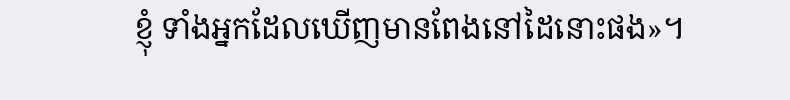ខ្ញុំ ទាំងអ្នកដែលឃើញមានពែងនៅដៃនោះផង»។